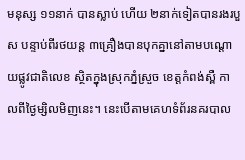មនុស្ស ១១នាក់ បានស្លាប់ ហើយ ២នាក់ទៀតបានរងរបួស បន្ទាប់ពីរថយន្ត ៣គ្រឿងបានបុកគ្នានៅតាមបណ្ដោយផ្លូវជាតិលេខ ស្ថិតក្នុងស្រុកភ្នំស្រួច ខេត្តកំពង់ស្ពឺ កាលពីថ្ងៃម្សិលមិញនេះ។ នេះបើតាមគេហទំព័រនគរបាល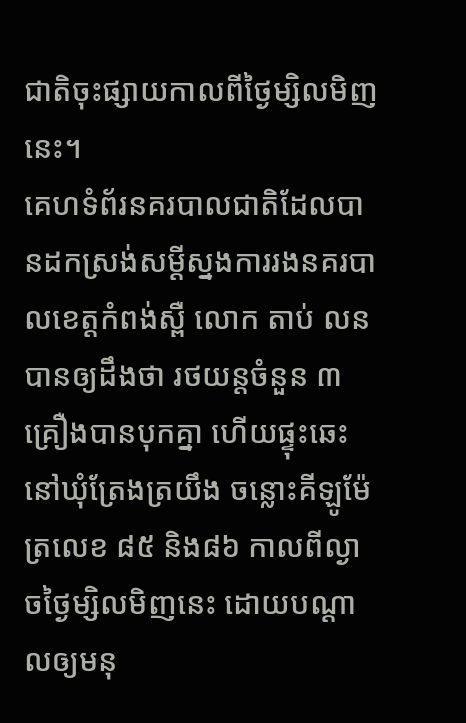ជាតិចុះផ្សាយកាលពីថ្ងៃម្សិលមិញនេះ។
គេហទំព័រនគរបាលជាតិដែលបានដកស្រង់សម្ដីស្នងការរងនគរបាលខេត្តកំពង់ស្ពឺ លោក តាប់ លន បានឲ្យដឹងថា រថយន្តចំនួន ៣គ្រឿងបានបុកគ្នា ហើយផ្ទុះឆេះនៅឃុំត្រែងត្រយឹង ចន្លោះគីឡូម៉ែត្រលេខ ៨៥ និង៨៦ កាលពីល្ងាចថ្ងៃម្សិលមិញនេះ ដោយបណ្ដាលឲ្យមនុ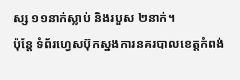ស្ស ១១នាក់ស្លាប់ និងរបួស ២នាក់។
ប៉ុន្តែ ទំព័រហ្វេសប៊ុកស្នងការនគរបាលខេត្តកំពង់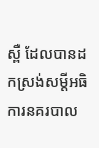ស្ពឺ ដែលបានដកស្រង់សម្ដីអធិការនគរបាល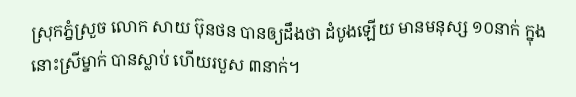ស្រុកភ្នំស្រួច លោក សាយ ប៊ុនថន បានឲ្យដឹងថា ដំបូងឡើយ មានមនុស្ស ១០នាក់ ក្នុងនោះស្រីម្នាក់ បានស្លាប់ ហើយរបួស ៣នាក់។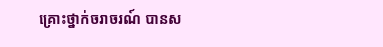គ្រោះថ្នាក់ចរាចរណ៍ បានស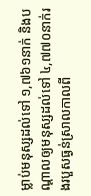ម្លាប់មនុស្សដល់ទៅ ១,៧៦១នាក់ និងបណ្ដាលឲ្យមនុស្សដល់ទៅ ៤,៧៧០នាក់រងរបួសធ្ងន់ស្រាលកាលពី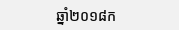ឆ្នាំ២០១៨ក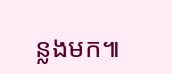ន្លងមក៕